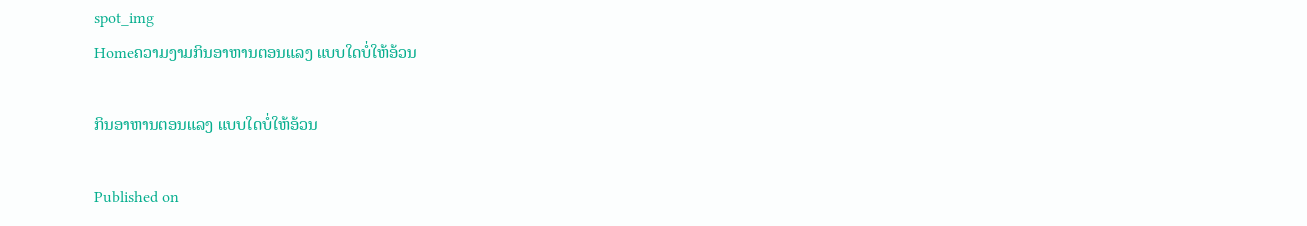spot_img
Homeຄວາມງາມກິນອາຫານຕອນແລງ ແບບໃດບໍ່ໃຫ້ອ້ວນ

ກິນອາຫານຕອນແລງ ແບບໃດບໍ່ໃຫ້ອ້ວນ

Published on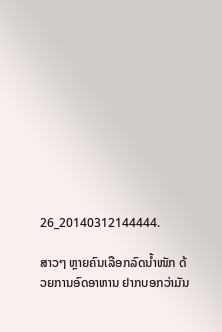26_20140312144444.

ສາວໆ ຫຼາຍຄົນເລືອກລົດນ້ຳໜັກ ດ້ວຍການອົດອາຫານ ຢາກບອກວ່າມັນ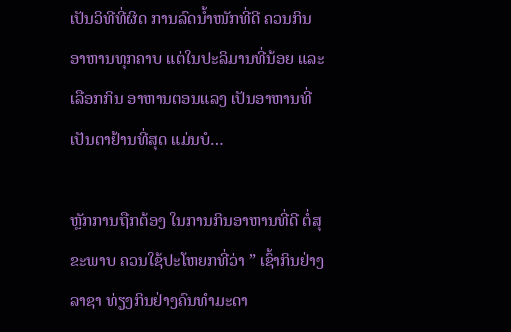ເປັນວິທີທີ່ຜິດ ການລົດນ້ຳໜັກທີ່ດີ ຄວນກິນອາຫານທຸກຄາບ ແຕ່ໃນປະລິມານທີ່ນ້ອຍ ແລະເລືອກກິນ ອາຫານຕອນແລງ ເປັນອາຫານທີ່ເປັນຕາຢ້ານທີ່ສຸດ ແມ່ນບໍ…

ຫຼັກການຖືກຕ້ອງ ໃນການກິນອາຫານທີ່ດີ ຕໍ່ສຸຂະພາບ ຄວນໃຊ້ປະໂຫຍກທີ່ວ່າ ” ເຊົ້າກິນຢ່າງລາຊາ ທ່ຽງກິນຢ່າງຄົນທຳມະດາ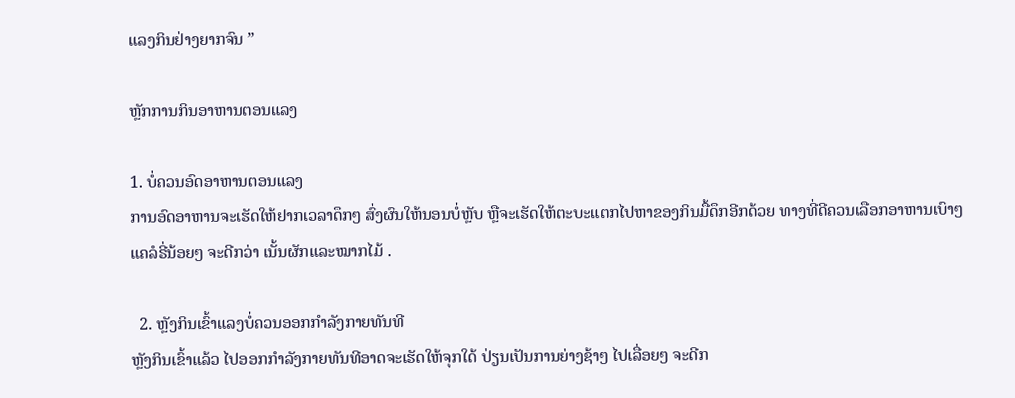ແລງກິນຢ່າງຍາກຈົນ ”

ຫຼັກການກິນອາຫານຕອນແລງ

1. ບໍ່ຄວນອົດອາຫານຕອນແລງ
ການອົດອາຫານຈະເຮັດໃຫ້ຢາກເວລາດຶກໆ ສົ່ງຜົນໃຫ້ນອນບໍ່ຫຼັບ ຫຼືຈະເຮັດໃຫ້ຕະບະແຕກໄປຫາຂອງກິນມື້ດຶກອີກດ້ວຍ ທາງທີ່ດີຄວນເລືອກອາຫານເບົາໆ ແຄລໍຣີ່ນ້ອຍໆ ຈະດີກວ່າ ເນັ້ນຜັກແລະໝາກໄມ້ .

  2. ຫຼັງກິນເຂົ້າແລງບໍ່ຄວນອອກກຳລັງກາຍທັນທີ
ຫຼັງກິນເຂົ້າແລ້ວ ໄປອອກກຳລັງກາຍທັນທີອາດຈະເຮັດໃຫ້ຈຸກໃດ້ ປ່ຽນເປັນການຍ່າງຊ້າໆ ໄປເລື່ອຍໆ ຈະດີກ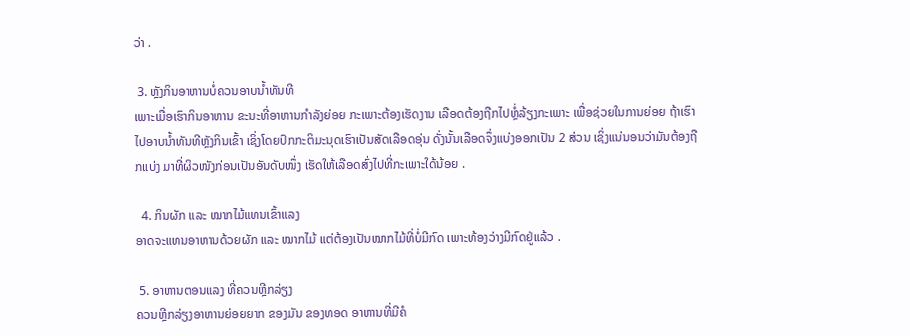ວ່າ .

 3. ຫຼັງກິນອາຫານບໍ່ຄວນອາບນ້ຳທັນທີ
ເພາະເມື່ອເຮົາກິນອາຫານ ຂະນະທີ່ອາຫານກຳລັງຍ່ອຍ ກະເພາະຕ້ອງເຮັດງານ ເລືອດຕ້ອງຖືກໄປຫຼໍ່ລ້ຽງກະເພາະ ເພື່ອຊ່ວຍໃນການຍ່ອຍ ຖ້າເຮົາໄປອາບນ້ຳທັນທີຫຼັງກິນເຂົ້າ ເຊິ່ງໂດຍປົກກະຕິມະນຸດເຮົາເປັນສັດເລືອດອຸ່ນ ດັ່ງນັ້ນເລືອດຈຶ່ງແບ່ງອອກເປັນ 2 ສ່ວນ ເຊິ່ງແນ່ນອນວ່າມັນຕ້ອງຖືກແບ່ງ ມາທີ່ຜິວໜັງກ່ອນເປັນອັນດັບໜຶ່ງ ເຮັດໃຫ້ເລືອດສົ່ງໄປທີ່ກະເພາະໃດ້ນ້ອຍ .

  4. ກິນຜັກ ແລະ ໝາກໄມ້ແທນເຂົ້າແລງ
ອາດຈະແທນອາຫານດ້ວຍຜັກ ແລະ ໝາກໄມ້ ແຕ່ຕ້ອງເປັນໝາກໄມ້ທີ່ບໍ່ມີກົດ ເພາະທ້ອງວ່າງມີກົດຢູ່ແລ້ວ .

 5. ອາຫານຕອນແລງ ທີ່ຄວນຫຼີກລ່ຽງ
ຄວນຫຼີກລ່ຽງອາຫານຍ່ອຍຍາກ ຂອງມັນ ຂອງທອດ ອາຫານທີ່ມີຄໍ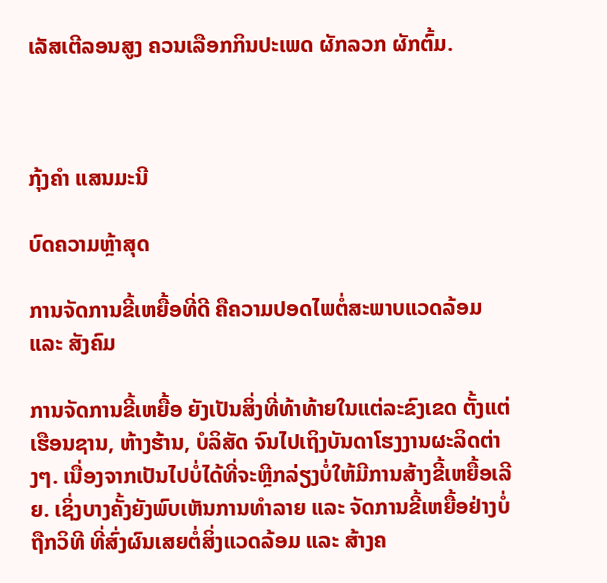ເລັສເຕີລອນສູງ ຄວນເລືອກກິນປະເພດ ຜັກລວກ ຜັກຕົ້ມ.



ກຸ້ງຄຳ ແສນມະນີ

ບົດຄວາມຫຼ້າສຸດ

ການຈັດການຂີ້ເຫຍື້ອທີ່ດີ ຄືຄວາມປອດໄພຕໍ່ສະພາບແວດລ້ອມ ແລະ ສັງຄົມ

ການຈັດການຂີ້ເຫຍື້ອ ຍັງເປັນສິ່ງທີ່ທ້າທ້າຍໃນແຕ່ລະຂົງເຂດ ຕັ້ງແຕ່ເຮືອນຊານ, ຫ້າງຮ້ານ, ບໍລິສັດ ຈົນໄປເຖິງບັນດາໂຮງງານຜະລິດຕ່າງໆ. ເນື່ອງຈາກເປັນໄປບໍ່ໄດ້ທີ່ຈະຫຼີກລ່ຽງບໍ່ໃຫ້ມີການສ້າງຂີ້ເຫຍື້ອເລີຍ. ເຊິ່ງບາງຄັ້ງຍັງພົບເຫັນການທຳລາຍ ແລະ ຈັດການຂີ້ເຫຍື້ອຢ່າງບໍ່ຖືກວິທີ ທີ່ສົ່ງຜົນເສຍຕໍ່ສິ່ງແວດລ້ອມ ແລະ ສ້າງຄ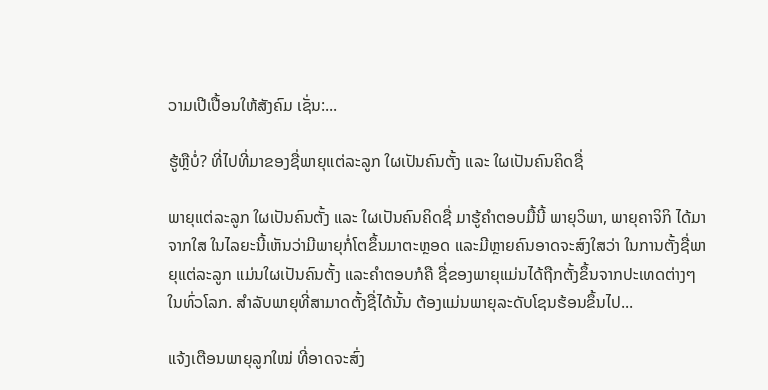ວາມເປີເປື້ອນໃຫ້ສັງຄົມ ເຊັ່ນ:...

ຮູ້ຫຼືບໍ່? ທີ່ໄປທີ່ມາຂອງຊື່ພາຍຸແຕ່ລະລູກ ໃຜເປັນຄົນຕັ້ງ ແລະ ໃຜເປັນຄົນຄິດຊື່

ພາຍຸແຕ່ລະລູກ ໃຜເປັນຄົນຕັ້ງ ແລະ ໃຜເປັນຄົນຄິດຊື່ ມາຮູ້ຄຳຕອບມື້ນີ້ ພາຍຸວິພາ, ພາຍຸຄາຈິກິ ໄດ້ມາຈາກໃສ ໃນໄລຍະນີ້ເຫັນວ່າມີພາຍຸກໍ່ໂຕຂຶ້ນມາຕະຫຼອດ ແລະມີຫຼາຍຄົນອາດຈະສົງໃສວ່າ ໃນການຕັ້ງຊື່ພາຍຸແຕ່ລະລູກ ແມ່ນໃຜເປັນຄົນຕັ້ງ ແລະຄໍາຕອບກໍຄື ຊື່ຂອງພາຍຸແມ່ນໄດ້ຖືກຕັ້ງຂຶ້ນຈາກປະເທດຕ່າງໆໃນທົ່ວໂລກ. ສຳລັບພາຍຸທີ່ສາມາດຕັ້ງຊື່ໄດ້ນັ້ນ ຕ້ອງແມ່ນພາຍຸລະດັບໂຊນຮ້ອນຂຶ້ນໄປ...

ແຈ້ງເຕືອນພາຍຸລູກໃໝ່ ທີ່ອາດຈະສົ່ງ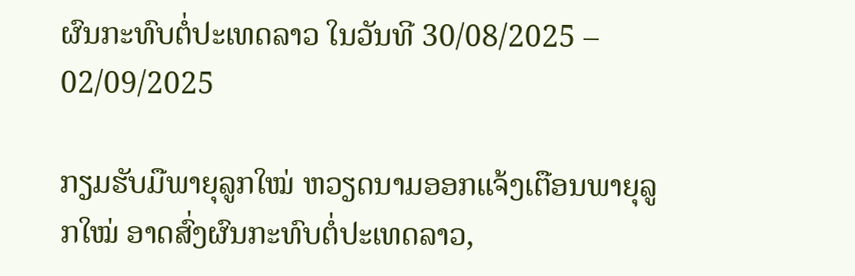ຜົນກະທົບຕໍ່ປະເທດລາວ ໃນວັນທີ 30/08/2025 – 02/09/2025

ກຽມຮັບມືພາຍຸລູກໃໝ່ ຫວຽດນາມອອກແຈ້ງເຕືອນພາຍຸລູກໃໝ່ ອາດສົ່ງຜົນກະທົບຕໍ່ປະເທດລາວ,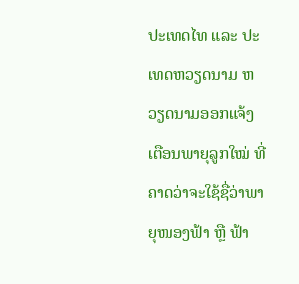ປະເທດໄທ ແລະ ປະເທດຫວຽດນາມ ຫວຽດນາມອອກແຈ້ງເຕືອນພາຍຸລູກໃໝ່ ທີ່ຄາດວ່າຈະໃຊ້ຊື່ວ່າພາຍຸໜອງຟ້າ ຫຼື ຟ້າ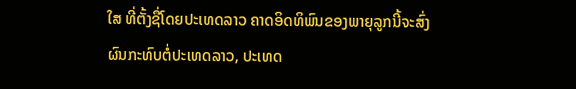ໃສ ທີ່ຕັ້ງຊື່ໂດຍປະເທດລາວ ຄາດອິດທິພົນຂອງພາຍຸລູກນີ້ຈະສົ່ງຜົນກະທົບຕໍ່ປະເທດລາວ, ປະເທດ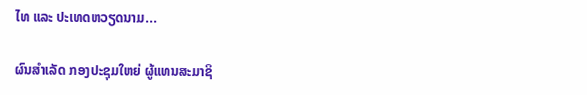ໄທ ແລະ ປະເທດຫວຽດນາມ...

ຜົນສໍາເລັດ ກອງປະຊຸມໃຫຍ່ ຜູ້ແທນສະມາຊິ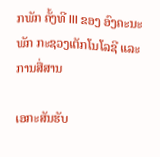ກພັກ ຄັ້ງທີ III ຂອງ ອົງຄະນະພັກ ກະຊວງເຕັກໂນໂລຊີ ແລະ ການສື່ສານ

ເອກະສັນຮັບ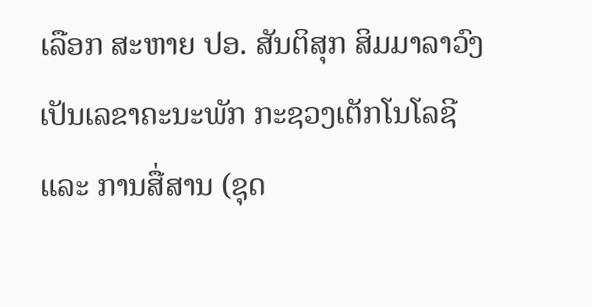ເລືອກ ສະຫາຍ ປອ. ສັນຕິສຸກ ສິມມາລາວົງ ເປັນເລຂາຄະນະພັກ ກະຊວງເຕັກໂນໂລຊີ ແລະ ການສື່ສານ (ຊຸດ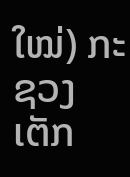ໃໝ່) ກະຊວງເຕັກ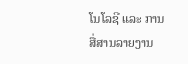ໂນໂລຊີ ແລະ ການສື່ສານລາຍງານ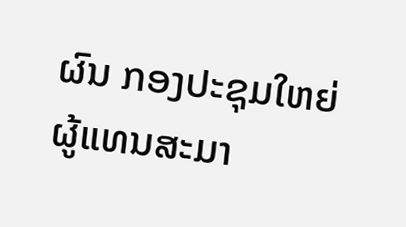ຜົນ ກອງປະຊຸມໃຫຍ່ ຜູ້ແທນສະມາ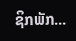ຊິກພັກ...